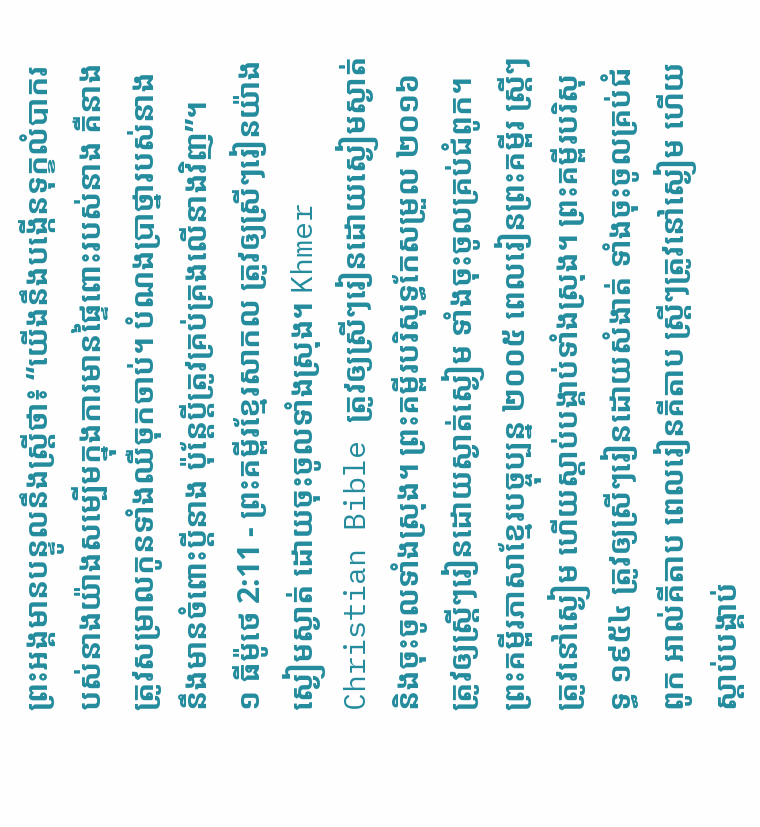ព្រះអង្គមានបន្ទូលនឹងស្ត្រីថា៖ “យើងនឹងបង្កើនទុក្ខលំបាករបស់នាងយ៉ាងសម្បើមក្នុងការមានផ្ទៃពោះរបស់នាង គឺនាងត្រូវសម្រាលកូនទាំងឈឺចុកចាប់។ បំណងប្រាថ្នារបស់នាងនឹងមានចំពោះប្ដីនាង ប៉ុន្តែប្ដីត្រូវគ្រប់គ្រងលើនាងវិញ”។
១ ធីម៉ូថេ 2:11 - ព្រះគម្ពីរខ្មែរសាកល ត្រូវឲ្យស្រីៗរៀនយ៉ាងស្ងៀមស្ងាត់ ដោយចុះចូលទាំងស្រុង។ Khmer Christian Bible ត្រូវឲ្យស្រីៗរៀនដោយស្ងៀមស្ងាត់ និងចុះចូលទាំងស្រុង។ ព្រះគម្ពីរបរិសុទ្ធកែសម្រួល ២០១៦ ត្រូវឲ្យស្ត្រីៗរៀនដោយស្ងាត់ស្ងៀម ទាំងចុះចូលគ្រប់ជំពូក។ ព្រះគម្ពីរភាសាខ្មែរបច្ចុប្បន្ន ២០០៥ ពេលរៀនព្រះគម្ពីរ ស្ត្រីៗត្រូវនៅស្ងៀម ហើយស្ដាប់បង្គាប់ទាំងស្រុង។ ព្រះគម្ពីរបរិសុទ្ធ ១៩៥៤ ត្រូវឲ្យស្រីៗរៀនដោយសំងាត់ ទាំងចុះចូលគ្រប់ជំពូក អាល់គីតាប ពេលរៀនគីតាប ស្ដ្រីៗត្រូវនៅស្ងៀម ហើយស្ដាប់បង្គាប់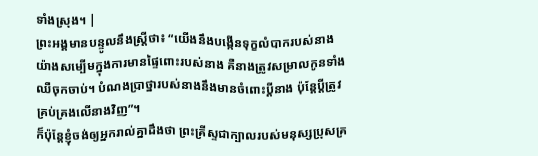ទាំងស្រុង។ |
ព្រះអង្គមានបន្ទូលនឹងស្ត្រីថា៖ “យើងនឹងបង្កើនទុក្ខលំបាករបស់នាងយ៉ាងសម្បើមក្នុងការមានផ្ទៃពោះរបស់នាង គឺនាងត្រូវសម្រាលកូនទាំងឈឺចុកចាប់។ បំណងប្រាថ្នារបស់នាងនឹងមានចំពោះប្ដីនាង ប៉ុន្តែប្ដីត្រូវគ្រប់គ្រងលើនាងវិញ”។
ក៏ប៉ុន្តែខ្ញុំចង់ឲ្យអ្នករាល់គ្នាដឹងថា ព្រះគ្រីស្ទជាក្បាលរបស់មនុស្សប្រុសគ្រ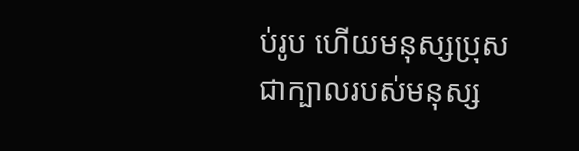ប់រូប ហើយមនុស្សប្រុសជាក្បាលរបស់មនុស្ស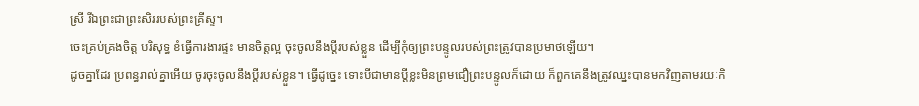ស្រី រីឯព្រះជាព្រះសិររបស់ព្រះគ្រីស្ទ។
ចេះគ្រប់គ្រងចិត្ត បរិសុទ្ធ ខំធ្វើការងារផ្ទះ មានចិត្តល្អ ចុះចូលនឹងប្ដីរបស់ខ្លួន ដើម្បីកុំឲ្យព្រះបន្ទូលរបស់ព្រះត្រូវបានប្រមាថឡើយ។
ដូចគ្នាដែរ ប្រពន្ធរាល់គ្នាអើយ ចូរចុះចូលនឹងប្ដីរបស់ខ្លួន។ ធ្វើដូច្នេះ ទោះបីជាមានប្ដីខ្លះមិនព្រមជឿព្រះបន្ទូលក៏ដោយ ក៏ពួកគេនឹងត្រូវឈ្នះបានមកវិញតាមរយៈកិ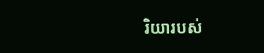រិយារបស់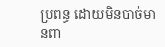ប្រពន្ធ ដោយមិនបាច់មានពា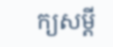ក្យសម្ដី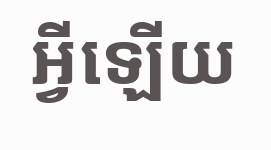អ្វីឡើយ